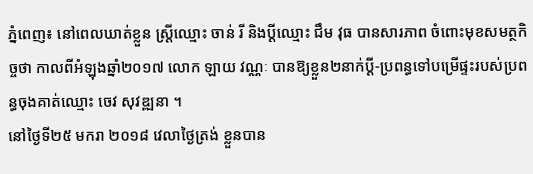ភ្នំពេញ៖ នៅពេលឃាត់ខ្លួន ស្ត្រីឈ្មោះ ចាន់ រី និងប្តីឈ្មោះ ជឹម វុធ បានសារភាព ចំពោះមុខសមត្ថកិច្ចថា កាលពីអំឡុងឆ្នាំ២០១៧ លោក ឡាយ វណ្ណៈ បានឱ្យខ្លួន២នាក់ប្តី-ប្រពន្ធទៅបម្រើផ្ទះរបស់ប្រពន្ធចុងគាត់ឈ្មោះ ចេវ សុវឌ្ឍនា ។
នៅថ្ងៃទី២៥ មករា ២០១៨ វេលាថ្ងៃត្រង់ ខ្លួនបាន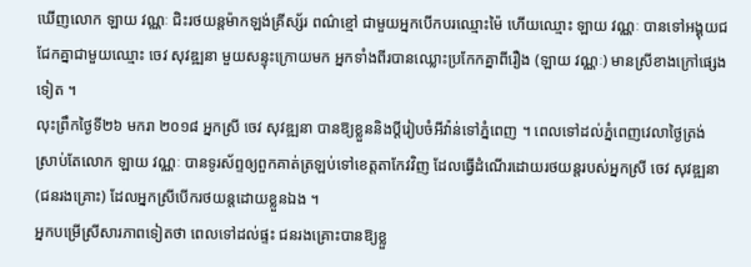ឃើញលោក ឡាយ វណ្ណៈ ជិះរថយន្តម៉ាកឡង់គ្រីស្ស័រ ពណ៌ខ្មៅ ជាមួយអ្នកបើកបរឈ្មោះម៉ៃ ហើយឈ្មោះ ឡាយ វណ្ណៈ បានទៅអង្គុយជជែកគ្នាជាមួយឈ្មោះ ចេវ សុវឌ្ឍនា មួយសន្ទុះក្រោយមក អ្នកទាំងពីរបានឈ្លោះប្រកែកគ្នាពីរឿង (ឡាយ វណ្ណៈ) មានស្រីខាងក្រៅផ្សេងទៀត ។
លុះព្រឹកថ្ងៃទី២៦ មករា ២០១៨ អ្នកស្រី ចេវ សុវឌ្ឍនា បានឱ្យខ្លួននិងប្តីរៀបចំអីវ៉ាន់ទៅភ្នំពេញ ។ ពេលទៅដល់ភ្នំពេញវេលាថ្ងៃត្រង់ ស្រាប់តែលោក ឡាយ វណ្ណៈ បានទូរស័ព្ទឲ្យពួកគាត់ត្រឡប់ទៅខេត្តតាកែវវិញ ដែលធ្វើដំណើរដោយរថយន្តរបស់អ្នកស្រី ចេវ សុវឌ្ឍនា (ជនរងគ្រោះ) ដែលអ្នកស្រីបើករថយន្តដោយខ្លួនឯង ។
អ្នកបម្រើស្រីសារភាពទៀតថា ពេលទៅដល់ផ្ទះ ជនរងគ្រោះបានឱ្យខ្លួ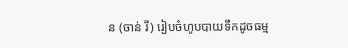ន (ចាន់ រី) រៀបចំហូបបាយទឹកដូចធម្ម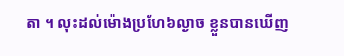តា ។ លុះដល់ម៉ោងប្រហែ៦ល្ងាច ខ្លួនបានឃើញ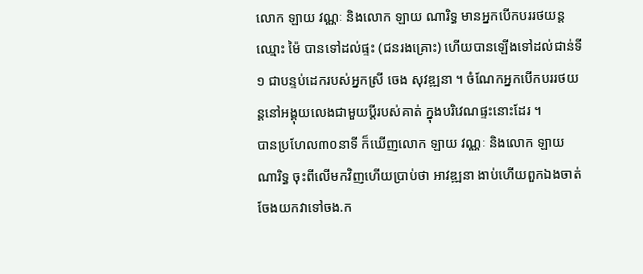លោក ឡាយ វណ្ណៈ និងលោក ឡាយ ណារិទ្ធ មានអ្នកបើកបររថយន្តឈ្មោះ ម៉ៃ បានទៅដល់ផ្ទះ (ជនរងគ្រោះ) ហើយបានឡើងទៅដល់ជាន់ទី១ ជាបន្ទប់ដេករបស់អ្នកស្រី ចេង សុវឌ្ឍនា ។ ចំណែកអ្នកបើកបររថយន្តនៅអង្គុយលេងជាមួយប្តីរបស់គាត់ ក្នុងបរិវេណផ្ទះនោះដែរ ។
បានប្រហែល៣០នាទី ក៏ឃើញលោក ឡាយ វណ្ណៈ និងលោក ឡាយ ណារិទ្ធ ចុះពីលើមកវិញហើយប្រាប់ថា អាវឌ្ឍនា ងាប់ហើយពួកឯងចាត់ចែងយកវាទៅចង.ក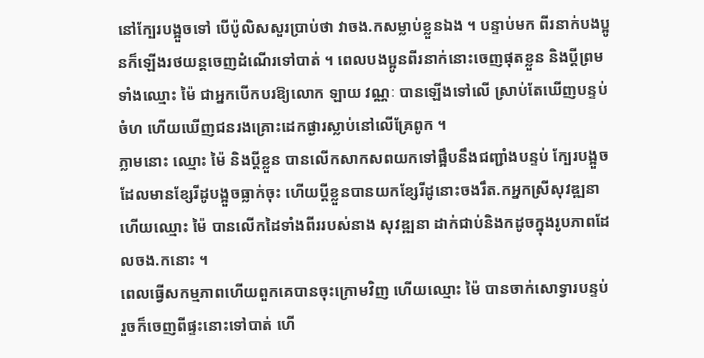នៅក្បែរបង្អួចទៅ បើប៉ូលិសសួរប្រាប់ថា វាចង.កសម្លាប់ខ្លួនឯង ។ បន្ទាប់មក ពីរនាក់បងប្អូនក៏ឡើងរថយន្តចេញដំណើរទៅបាត់ ។ ពេលបងប្អូនពីរនាក់នោះចេញផុតខ្លួន និងប្តីព្រមទាំងឈ្មោះ ម៉ៃ ជាអ្នកបើកបរឱ្យលោក ឡាយ វណ្ណៈ បានឡើងទៅលើ ស្រាប់តែឃើញបន្ទប់ចំហ ហើយឃើញជនរងគ្រោះដេកផ្ងារស្លាប់នៅលើគ្រែពូក ។
ភ្លាមនោះ ឈ្មោះ ម៉ៃ និងប្តីខ្លួន បានលើកសាកសពយកទៅផ្អឹបនឹងជញ្ជាំងបន្ទប់ ក្បែរបង្អួចដែលមានខ្សែរីដូបង្អួចធ្លាក់ចុះ ហើយប្តីខ្លួនបានយកខ្សែរីដូនោះចងរឹត.កអ្នកស្រីសុវឌ្ឍនា ហើយឈ្មោះ ម៉ៃ បានលើកដៃទាំងពីររបស់នាង សុវឌ្ឍនា ដាក់ជាប់និងកដូចក្នុងរូបភាពដែលចង.កនោះ ។
ពេលធ្វើសកម្មភាពហើយពួកគេបានចុះក្រោមវិញ ហើយឈ្មោះ ម៉ៃ បានចាក់សោទ្វារបន្ទប់ រួចក៏ចេញពីផ្ទះនោះទៅបាត់ ហើ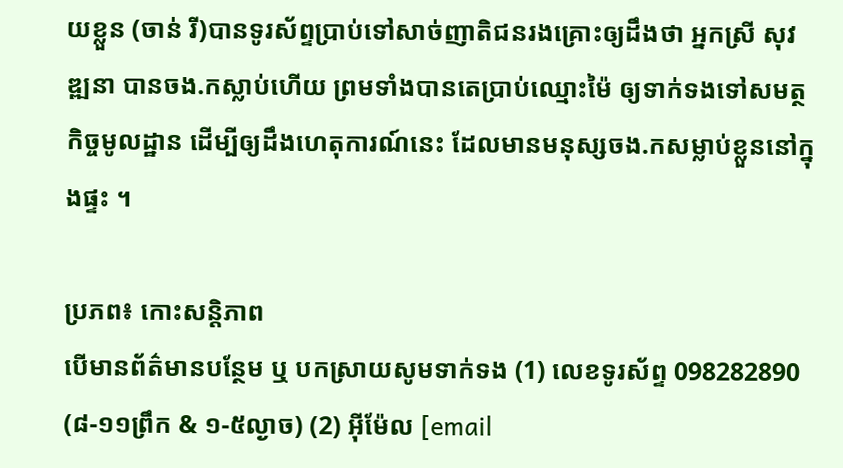យខ្លួន (ចាន់ រី)បានទូរស័ព្ទប្រាប់ទៅសាច់ញាតិជនរងគ្រោះឲ្យដឹងថា អ្នកស្រី សុវឌ្ឍនា បានចង.កស្លាប់ហើយ ព្រមទាំងបានតេប្រាប់ឈ្មោះម៉ៃ ឲ្យទាក់ទងទៅសមត្ថកិច្ចមូលដ្ឋាន ដើម្បីឲ្យដឹងហេតុការណ៍នេះ ដែលមានមនុស្សចង.កសម្លាប់ខ្លួននៅក្នុងផ្ទះ ។

ប្រភព៖ កោះសន្តិភាព
បើមានព័ត៌មានបន្ថែម ឬ បកស្រាយសូមទាក់ទង (1) លេខទូរស័ព្ទ 098282890 (៨-១១ព្រឹក & ១-៥ល្ងាច) (2) អ៊ីម៉ែល [email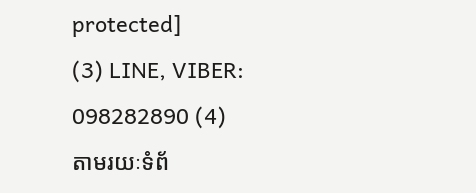protected]
(3) LINE, VIBER: 098282890 (4)
តាមរយៈទំព័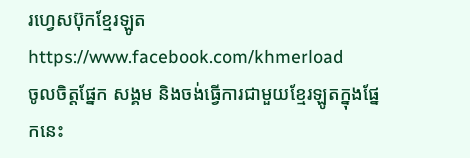រហ្វេសប៊ុកខ្មែរឡូត https://www.facebook.com/khmerload
ចូលចិត្តផ្នែក សង្គម និងចង់ធ្វើការជាមួយខ្មែរឡូតក្នុងផ្នែកនេះ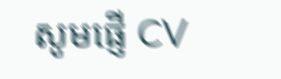សូមផ្ញើ CV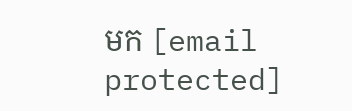មក [email protected]